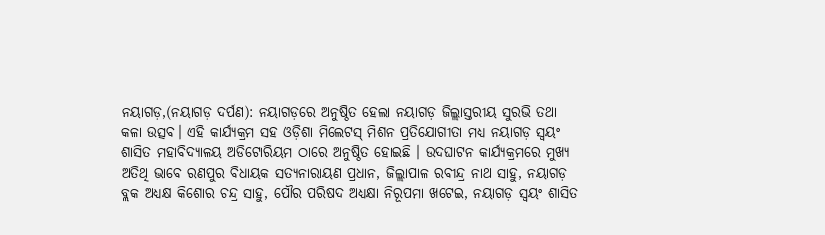ନୟାଗଡ଼,(ନୟାଗଡ଼ ଦର୍ପଣ): ନୟାଗଡ଼ରେ ଅନୁଷ୍ଠିତ ହେଲା ନୟାଗଡ଼ ଜିଲ୍ଲାସ୍ତରୀୟ ସୁରଭି ତଥା କଳା ଉତ୍ସବ। ଏହି କାର୍ଯ୍ୟକ୍ରମ ସହ ଓଡ଼ିଶା ମିଲେଟସ୍ ମିଶନ ପ୍ରତିଯୋଗୀତା ମଧ୍ୟ ନୟାଗଡ଼ ସ୍ବୟଂ ଶାସିତ ମହାବିଦ୍ୟାଳୟ ଅଡିଟୋରିୟମ ଠାରେ ଅନୁଷ୍ଠିତ ହୋଇଛି । ଉଦଘାଟନ କାର୍ଯ୍ୟକ୍ରମରେ ମୁଖ୍ୟ ଅତିଥି ଭାବେ ରଣପୁର ବିଧାୟକ ସତ୍ୟନାରାୟଣ ପ୍ରଧାନ, ଜିଲ୍ଲାପାଳ ରବୀନ୍ଦ୍ର ନାଥ ସାହୁ, ନୟାଗଡ଼ ବ୍ଲକ ଅଧ୍ୟକ୍ଷ କିଶୋର ଚନ୍ଦ୍ର ସାହୁ, ପୌର ପରିଷଦ ଅଧ୍ୟକ୍ଷା ନିରୂପମା ଖଟେଇ, ନୟାଗଡ଼ ସ୍ବୟଂ ଶାସିତ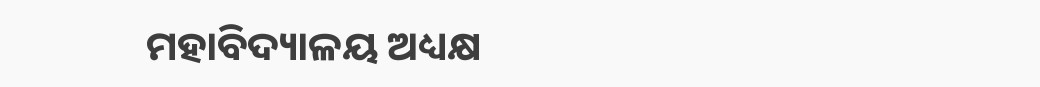ମହାବିଦ୍ୟାଳୟ ଅଧ୍ୟକ୍ଷ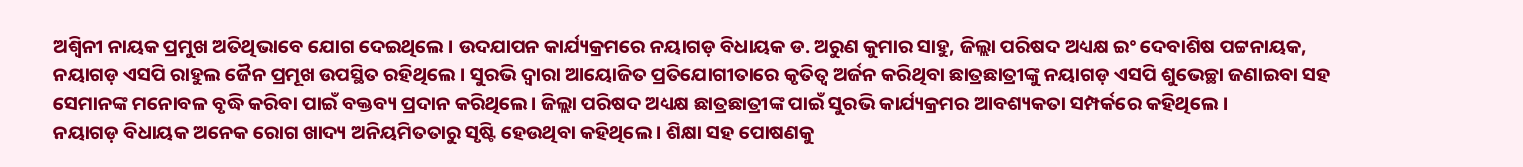ଅଶ୍ବିନୀ ନାୟକ ପ୍ରମୁଖ ଅତିଥିଭାବେ ଯୋଗ ଦେଇଥିଲେ । ଉଦଯାପନ କାର୍ଯ୍ୟକ୍ରମରେ ନୟାଗଡ଼ ବିଧାୟକ ଡ. ଅରୁଣ କୁମାର ସାହୁ, ଜିଲ୍ଲା ପରିଷଦ ଅଧ୍ୟକ୍ଷ ଇଂ ଦେବାଶିଷ ପଟ୍ଟନାୟକ, ନୟାଗଡ଼ ଏସପି ରାହୁଲ ଜୈନ ପ୍ରମୂଖ ଉପସ୍ଥିତ ରହିଥିଲେ । ସୁରଭି ଦ୍ବାରା ଆୟୋଜିତ ପ୍ରତିଯୋଗୀତାରେ କୃତିତ୍ୱ ଅର୍ଜନ କରିଥିବା ଛାତ୍ରଛାତ୍ରୀଙ୍କୁ ନୟାଗଡ଼ ଏସପି ଶୁଭେଚ୍ଛା ଜଣାଇବା ସହ ସେମାନଙ୍କ ମନୋବଳ ବୃଦ୍ଧି କରିବା ପାଇଁ ବକ୍ତବ୍ୟ ପ୍ରଦାନ କରିଥିଲେ। ଜିଲ୍ଲା ପରିଷଦ ଅଧ୍ୟକ୍ଷ ଛାତ୍ରଛାତ୍ରୀଙ୍କ ପାଇଁ ସୁରଭି କାର୍ଯ୍ୟକ୍ରମର ଆବଶ୍ୟକତା ସମ୍ପର୍କରେ କହିଥିଲେ ।
ନୟାଗଡ଼ ବିଧାୟକ ଅନେକ ରୋଗ ଖାଦ୍ୟ ଅନିୟମିତତାରୁ ସୃଷ୍ଟି ହେଉଥିବା କହିଥିଲେ । ଶିକ୍ଷା ସହ ପୋଷଣକୁ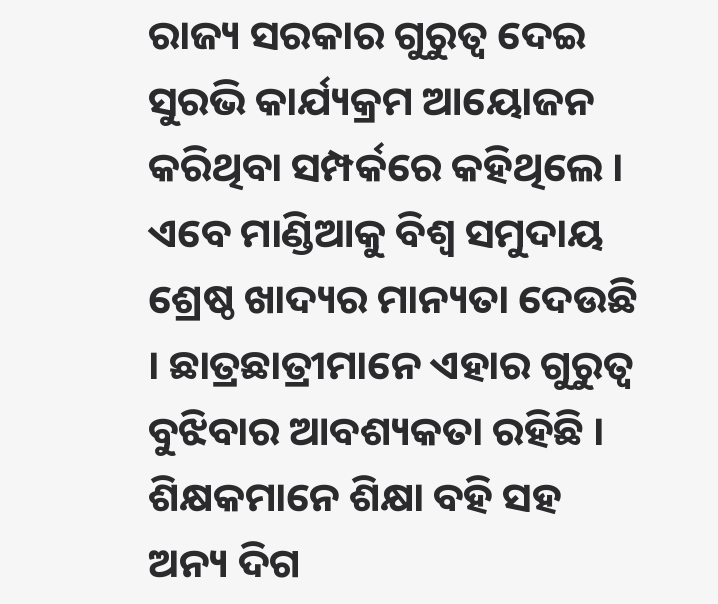ରାଜ୍ୟ ସରକାର ଗୁରୁତ୍ଵ ଦେଇ ସୁରଭି କାର୍ଯ୍ୟକ୍ରମ ଆୟୋଜନ କରିଥିବା ସମ୍ପର୍କରେ କହିଥିଲେ । ଏବେ ମାଣ୍ଡିଆକୁ ବିଶ୍ବ ସମୁଦାୟ ଶ୍ରେଷ୍ଠ ଖାଦ୍ୟର ମାନ୍ୟତା ଦେଉଛି । ଛାତ୍ରଛାତ୍ରୀମାନେ ଏହାର ଗୁରୁତ୍ଵ ବୁଝିବାର ଆବଶ୍ୟକତା ରହିଛି । ଶିକ୍ଷକମାନେ ଶିକ୍ଷା ବହି ସହ ଅନ୍ୟ ଦିଗ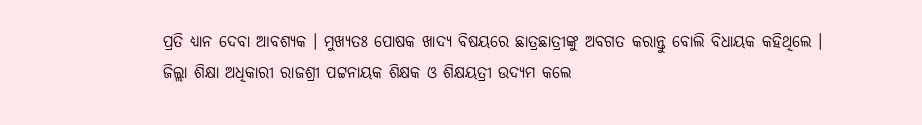ପ୍ରତି ଧ୍ୟାନ ଦେବା ଆବଶ୍ୟକ । ମୁଖ୍ୟତଃ ପୋଷକ ଖାଦ୍ୟ ବିଷୟରେ ଛାତ୍ରଛାତ୍ରୀଙ୍କୁ ଅବଗତ କରାନ୍ତୁ ବୋଲି ବିଧାୟକ କହିଥିଲେ ।
ଜିଲ୍ଲା ଶିକ୍ଷା ଅଧିକାରୀ ରାଜଶ୍ରୀ ପଟ୍ଟନାୟକ ଶିକ୍ଷକ ଓ ଶିକ୍ଷୟତ୍ରୀ ଉଦ୍ୟମ କଲେ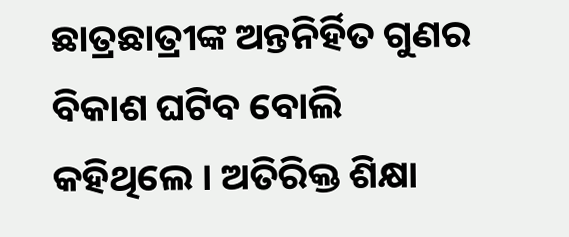ଛାତ୍ରଛାତ୍ରୀଙ୍କ ଅନ୍ତନିର୍ହିତ ଗୁଣର ବିକାଶ ଘଟିବ ବୋଲି କହିଥିଲେ । ଅତିରିକ୍ତ ଶିକ୍ଷା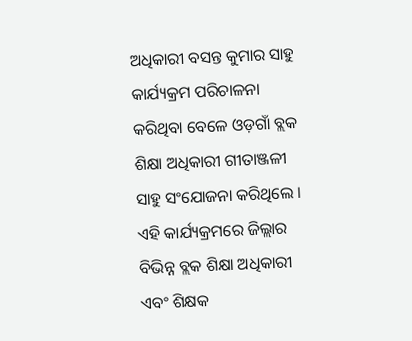ଅଧିକାରୀ ବସନ୍ତ କୁମାର ସାହୁ କାର୍ଯ୍ୟକ୍ରମ ପରିଚାଳନା କରିଥିବା ବେଳେ ଓଡ଼ଗାଁ ବ୍ଲକ ଶିକ୍ଷା ଅଧିକାରୀ ଗୀତାଞ୍ଜଳୀ ସାହୁ ସଂଯୋଜନା କରିଥିଲେ । ଏହି କାର୍ଯ୍ୟକ୍ରମରେ ଜିଲ୍ଲାର ବିଭିନ୍ନ ବ୍ଲକ ଶିକ୍ଷା ଅଧିକାରୀ ଏବଂ ଶିକ୍ଷକ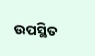ଉପସ୍ଥିତ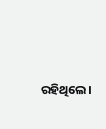ରହିଥିଲେ।